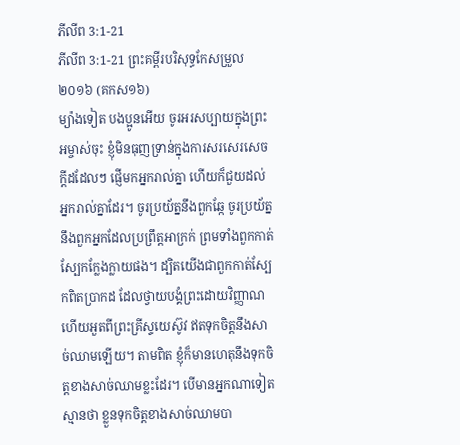ភីលីព 3:1-21
ភីលីព 3:1-21 ព្រះគម្ពីរបរិសុទ្ធកែសម្រួល ២០១៦ (គកស១៦)
ម្យ៉ាងទៀត បងប្អូនអើយ ចូរអរសប្បាយក្នុងព្រះអម្ចាស់ចុះ ខ្ញុំមិនធុញទ្រាន់ក្នុងការសរសេរសេចក្ដីដដែលៗ ផ្ញើមកអ្នករាល់គ្នា ហើយក៏ជួយដល់អ្នករាល់គ្នាដែរ។ ចូរប្រយ័ត្ននឹងពួកឆ្កែ ចូរប្រយ័ត្ននឹងពួកអ្នកដែលប្រព្រឹត្តអាក្រក់ ព្រមទាំងពួកកាត់ស្បែកក្លែងក្លាយផង។ ដ្បិតយើងជាពួកកាត់ស្បែកពិតប្រាកដ ដែលថ្វាយបង្គំព្រះដោយវិញ្ញាណ ហើយអួតពីព្រះគ្រីស្ទយេស៊ូវ ឥតទុកចិត្តនឹងសាច់ឈាមឡើយ។ តាមពិត ខ្ញុំក៏មានហេតុនឹងទុកចិត្តខាងសាច់ឈាមខ្លះដែរ។ បើមានអ្នកណាទៀតស្មានថា ខ្លួនទុកចិត្តខាងសាច់ឈាមបា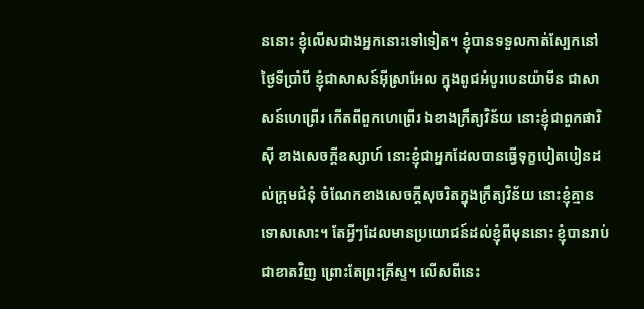ននោះ ខ្ញុំលើសជាងអ្នកនោះទៅទៀត។ ខ្ញុំបានទទួលកាត់ស្បែកនៅថ្ងៃទីប្រាំបី ខ្ញុំជាសាសន៍អ៊ីស្រាអែល ក្នុងពូជអំបូរបេនយ៉ាមីន ជាសាសន៍ហេព្រើរ កើតពីពួកហេព្រើរ ឯខាងក្រឹត្យវិន័យ នោះខ្ញុំជាពួកផារិស៊ី ខាងសេចក្ដីឧស្សាហ៍ នោះខ្ញុំជាអ្នកដែលបានធ្វើទុក្ខបៀតបៀនដល់ក្រុមជំនុំ ចំណែកខាងសេចក្តីសុចរិតក្នុងក្រឹត្យវិន័យ នោះខ្ញុំគ្មានទោសសោះ។ តែអ្វីៗដែលមានប្រយោជន៍ដល់ខ្ញុំពីមុននោះ ខ្ញុំបានរាប់ជាខាតវិញ ព្រោះតែព្រះគ្រីស្ទ។ លើសពីនេះ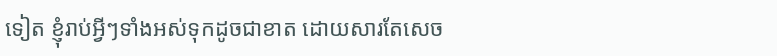ទៀត ខ្ញុំរាប់អ្វីៗទាំងអស់ទុកដូចជាខាត ដោយសារតែសេច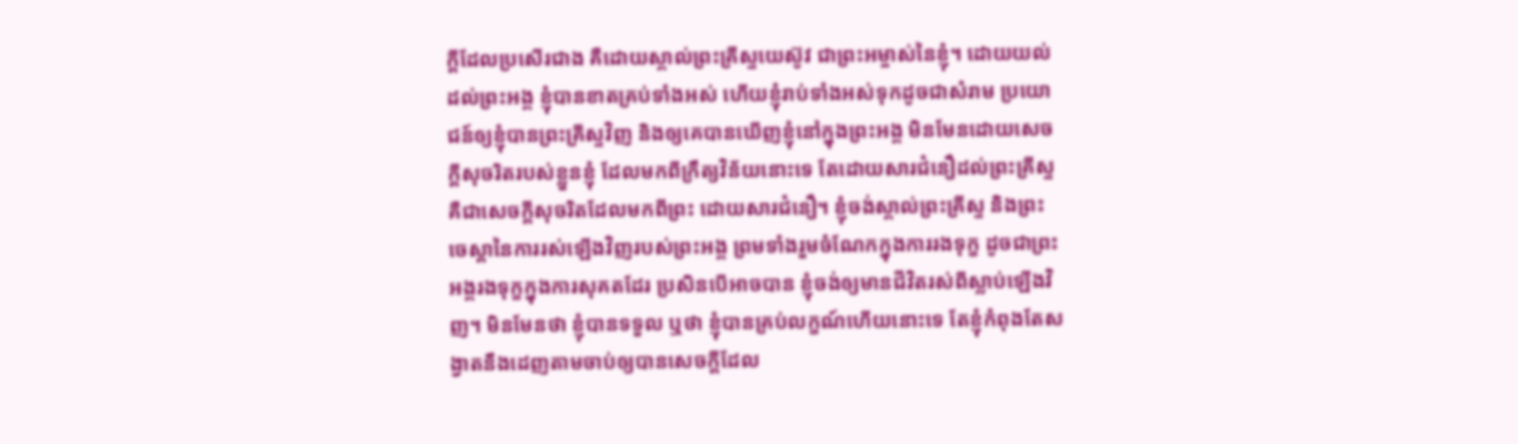ក្ដីដែលប្រសើរជាង គឺដោយស្គាល់ព្រះគ្រីស្ទយេស៊ូវ ជាព្រះអម្ចាស់នៃខ្ញុំ។ ដោយយល់ដល់ព្រះអង្គ ខ្ញុំបានខាតគ្រប់ទាំងអស់ ហើយខ្ញុំរាប់ទាំងអស់ទុកដូចជាសំរាម ប្រយោជន៍ឲ្យខ្ញុំបានព្រះគ្រីស្ទវិញ និងឲ្យគេបានឃើញខ្ញុំនៅក្នុងព្រះអង្គ មិនមែនដោយសេចក្ដីសុចរិតរបស់ខ្លួនខ្ញុំ ដែលមកពីក្រឹត្យវិន័យនោះទេ តែដោយសារជំនឿដល់ព្រះគ្រីស្ទ គឺជាសេចក្តីសុចរិតដែលមកពីព្រះ ដោយសារជំនឿ។ ខ្ញុំចង់ស្គាល់ព្រះគ្រីស្ទ និងព្រះចេស្តានៃការរស់ឡើងវិញរបស់ព្រះអង្គ ព្រមទាំងរួមចំណែកក្នុងការរងទុក្ខ ដូចជាព្រះអង្គរងទុក្ខក្នុងការសុគតដែរ ប្រសិនបើអាចបាន ខ្ញុំចង់ឲ្យមានជីវិតរស់ពីស្លាប់ឡើងវិញ។ មិនមែនថា ខ្ញុំបានទទួល ឬថា ខ្ញុំបានគ្រប់លក្ខណ៍ហើយនោះទេ តែខ្ញុំកំពុងតែសង្វាតនឹងដេញតាមចាប់ឲ្យបានសេចក្ដីដែល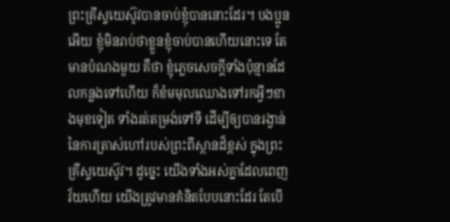ព្រះគ្រីស្ទយេស៊ូវបានចាប់ខ្ញុំបាននោះដែរ។ បងប្អូនអើយ ខ្ញុំមិនរាប់ថាខ្លួនខ្ញុំចាប់បានហើយនោះទេ តែមានបំណងមួយ គឺថា ខ្ញុំភ្លេចសេចក្ដីទាំងប៉ុន្មានដែលកន្លងទៅហើយ ក៏ខំមមុលឈោងទៅរកអ្វីៗខាងមុខទៀត ទាំងរត់តម្រង់ទៅទី ដើម្បីឲ្យបានរង្វាន់នៃការត្រាស់ហៅរបស់ព្រះពីស្ថានដ៏ខ្ពស់ ក្នុងព្រះគ្រីស្ទយេស៊ូវ។ ដូច្នេះ យើងទាំងអស់គ្នាដែលពេញវ័យហើយ យើងត្រូវមានគំនិតបែបនោះដែរ តែបើ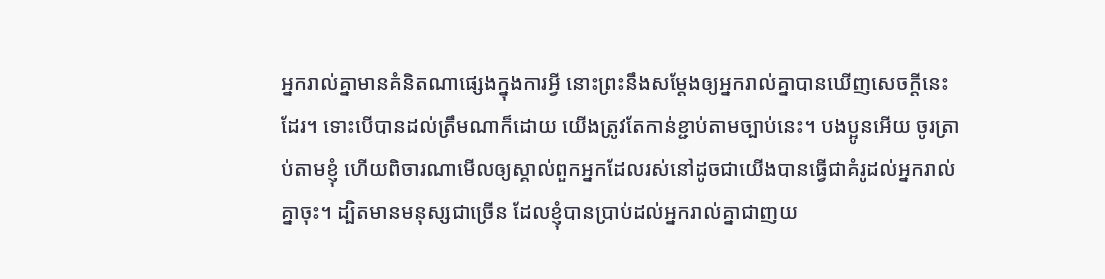អ្នករាល់គ្នាមានគំនិតណាផ្សេងក្នុងការអ្វី នោះព្រះនឹងសម្តែងឲ្យអ្នករាល់គ្នាបានឃើញសេចក្ដីនេះដែរ។ ទោះបើបានដល់ត្រឹមណាក៏ដោយ យើងត្រូវតែកាន់ខ្ជាប់តាមច្បាប់នេះ។ បងប្អូនអើយ ចូរត្រាប់តាមខ្ញុំ ហើយពិចារណាមើលឲ្យស្គាល់ពួកអ្នកដែលរស់នៅដូចជាយើងបានធ្វើជាគំរូដល់អ្នករាល់គ្នាចុះ។ ដ្បិតមានមនុស្សជាច្រើន ដែលខ្ញុំបានប្រាប់ដល់អ្នករាល់គ្នាជាញយ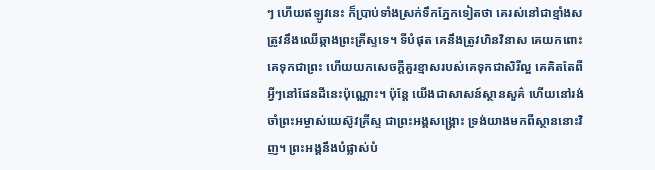ៗ ហើយឥឡូវនេះ ក៏ប្រាប់ទាំងស្រក់ទឹកភ្នែកទៀតថា គេរស់នៅជាខ្មាំងសត្រូវនឹងឈើឆ្កាងព្រះគ្រីស្ទទេ។ ទីបំផុត គេនឹងត្រូវហិនវិនាស គេយកពោះគេទុកជាព្រះ ហើយយកសេចក្ដីគួរខ្មាសរបស់គេទុកជាសិរីល្អ គេគិតតែពីអ្វីៗនៅផែនដីនេះប៉ុណ្ណោះ។ ប៉ុន្តែ យើងជាសាសន៍ស្ថានសួគ៌ ហើយនៅរង់ចាំព្រះអម្ចាស់យេស៊ូវគ្រីស្ទ ជាព្រះអង្គសង្គ្រោះ ទ្រង់យាងមកពីស្ថាននោះវិញ។ ព្រះអង្គនឹងបំផ្លាស់បំ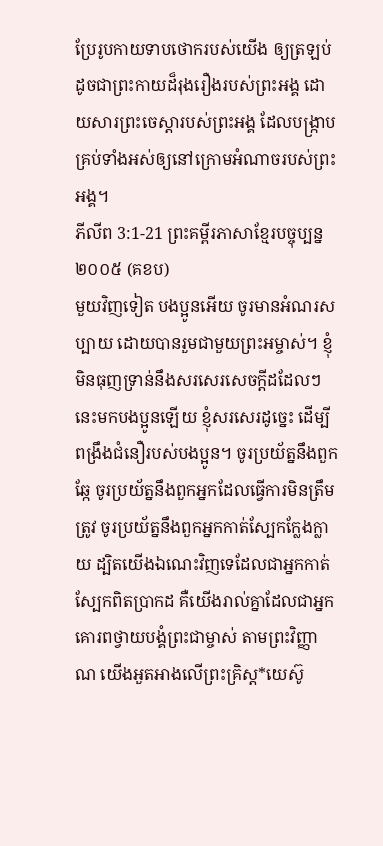ប្រែរូបកាយទាបថោករបស់យើង ឲ្យត្រឡប់ដូចជាព្រះកាយដ៏រុងរឿងរបស់ព្រះអង្គ ដោយសារព្រះចេស្តារបស់ព្រះអង្គ ដែលបង្ក្រាបគ្រប់ទាំងអស់ឲ្យនៅក្រោមអំណាចរបស់ព្រះអង្គ។
ភីលីព 3:1-21 ព្រះគម្ពីរភាសាខ្មែរបច្ចុប្បន្ន ២០០៥ (គខប)
មួយវិញទៀត បងប្អូនអើយ ចូរមានអំណរសប្បាយ ដោយបានរួមជាមួយព្រះអម្ចាស់។ ខ្ញុំមិនធុញទ្រាន់នឹងសរសេរសេចក្ដីដដែលៗនេះមកបងប្អូនឡើយ ខ្ញុំសរសេរដូច្នេះ ដើម្បីពង្រឹងជំនឿរបស់បងប្អូន។ ចូរប្រយ័ត្ននឹងពួកឆ្កែ ចូរប្រយ័ត្ននឹងពួកអ្នកដែលធ្វើការមិនត្រឹមត្រូវ ចូរប្រយ័ត្ននឹងពួកអ្នកកាត់ស្បែកក្លែងក្លាយ ដ្បិតយើងឯណេះវិញទេដែលជាអ្នកកាត់ស្បែកពិតប្រាកដ គឺយើងរាល់គ្នាដែលជាអ្នកគោរពថ្វាយបង្គំព្រះជាម្ចាស់ តាមព្រះវិញ្ញាណ យើងអួតអាងលើព្រះគ្រិស្ត*យេស៊ូ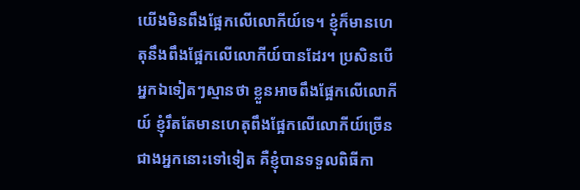យើងមិនពឹងផ្អែកលើលោកីយ៍ទេ។ ខ្ញុំក៏មានហេតុនឹងពឹងផ្អែកលើលោកីយ៍បានដែរ។ ប្រសិនបើអ្នកឯទៀតៗស្មានថា ខ្លួនអាចពឹងផ្អែកលើលោកីយ៍ ខ្ញុំរឹតតែមានហេតុពឹងផ្អែកលើលោកីយ៍ច្រើនជាងអ្នកនោះទៅទៀត គឺខ្ញុំបានទទួលពិធីកា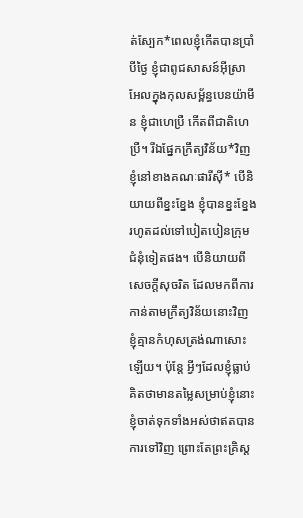ត់ស្បែក*ពេលខ្ញុំកើតបានប្រាំបីថ្ងៃ ខ្ញុំជាពូជសាសន៍អ៊ីស្រាអែលក្នុងកុលសម្ព័ន្ធបេនយ៉ាមីន ខ្ញុំជាហេប្រឺ កើតពីជាតិហេប្រឺ។ រីឯផ្នែកក្រឹត្យវិន័យ*វិញ ខ្ញុំនៅខាងគណៈផារីស៊ី* បើនិយាយពីខ្នះខ្នែង ខ្ញុំបានខ្នះខ្នែងរហូតដល់ទៅបៀតបៀនក្រុមជំនុំទៀតផង។ បើនិយាយពីសេចក្ដីសុចរិត ដែលមកពីការកាន់តាមក្រឹត្យវិន័យនោះវិញ ខ្ញុំគ្មានកំហុសត្រង់ណាសោះឡើយ។ ប៉ុន្តែ អ្វីៗដែលខ្ញុំធ្លាប់គិតថាមានតម្លៃសម្រាប់ខ្ញុំនោះ ខ្ញុំចាត់ទុកទាំងអស់ថាឥតបានការទៅវិញ ព្រោះតែព្រះគ្រិស្ត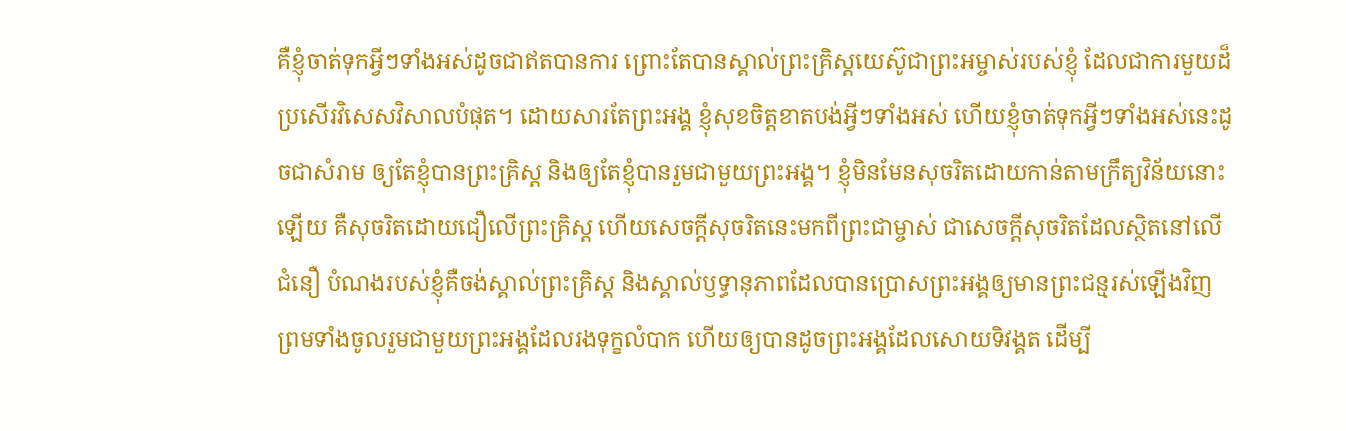គឺខ្ញុំចាត់ទុកអ្វីៗទាំងអស់ដូចជាឥតបានការ ព្រោះតែបានស្គាល់ព្រះគ្រិស្តយេស៊ូជាព្រះអម្ចាស់របស់ខ្ញុំ ដែលជាការមួយដ៏ប្រសើរវិសេសវិសាលបំផុត។ ដោយសារតែព្រះអង្គ ខ្ញុំសុខចិត្តខាតបង់អ្វីៗទាំងអស់ ហើយខ្ញុំចាត់ទុកអ្វីៗទាំងអស់នេះដូចជាសំរាម ឲ្យតែខ្ញុំបានព្រះគ្រិស្ត និងឲ្យតែខ្ញុំបានរួមជាមួយព្រះអង្គ។ ខ្ញុំមិនមែនសុចរិតដោយកាន់តាមក្រឹត្យវិន័យនោះឡើយ គឺសុចរិតដោយជឿលើព្រះគ្រិស្ត ហើយសេចក្ដីសុចរិតនេះមកពីព្រះជាម្ចាស់ ជាសេចក្ដីសុចរិតដែលស្ថិតនៅលើជំនឿ បំណងរបស់ខ្ញុំគឺចង់ស្គាល់ព្រះគ្រិស្ត និងស្គាល់ឫទ្ធានុភាពដែលបានប្រោសព្រះអង្គឲ្យមានព្រះជន្មរស់ឡើងវិញ ព្រមទាំងចូលរួមជាមួយព្រះអង្គដែលរងទុក្ខលំបាក ហើយឲ្យបានដូចព្រះអង្គដែលសោយទិវង្គត ដើម្បី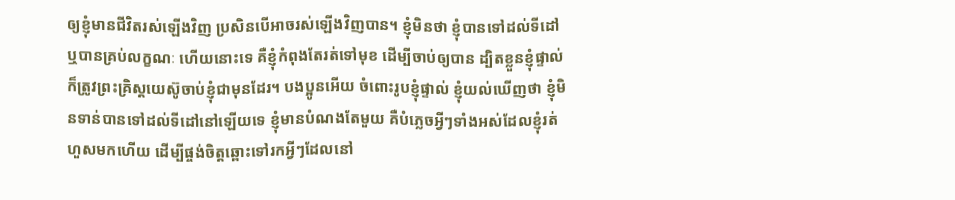ឲ្យខ្ញុំមានជីវិតរស់ឡើងវិញ ប្រសិនបើអាចរស់ឡើងវិញបាន។ ខ្ញុំមិនថា ខ្ញុំបានទៅដល់ទីដៅ ឬបានគ្រប់លក្ខណៈ ហើយនោះទេ គឺខ្ញុំកំពុងតែរត់ទៅមុខ ដើម្បីចាប់ឲ្យបាន ដ្បិតខ្លួនខ្ញុំផ្ទាល់ក៏ត្រូវព្រះគ្រិស្តយេស៊ូចាប់ខ្ញុំជាមុនដែរ។ បងប្អូនអើយ ចំពោះរូបខ្ញុំផ្ទាល់ ខ្ញុំយល់ឃើញថា ខ្ញុំមិនទាន់បានទៅដល់ទីដៅនៅឡើយទេ ខ្ញុំមានបំណងតែមួយ គឺបំភ្លេចអ្វីៗទាំងអស់ដែលខ្ញុំរត់ហួសមកហើយ ដើម្បីផ្ចង់ចិត្តឆ្ពោះទៅរកអ្វីៗដែលនៅ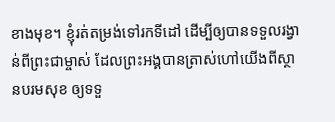ខាងមុខ។ ខ្ញុំរត់តម្រង់ទៅរកទីដៅ ដើម្បីឲ្យបានទទួលរង្វាន់ពីព្រះជាម្ចាស់ ដែលព្រះអង្គបានត្រាស់ហៅយើងពីស្ថានបរមសុខ ឲ្យទទួ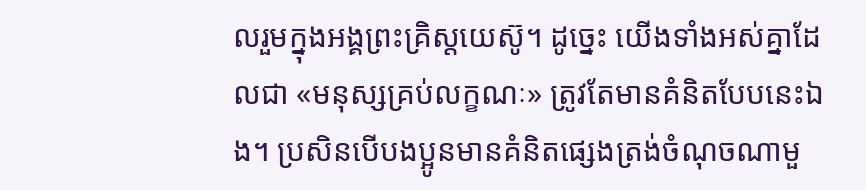លរួមក្នុងអង្គព្រះគ្រិស្តយេស៊ូ។ ដូច្នេះ យើងទាំងអស់គ្នាដែលជា «មនុស្សគ្រប់លក្ខណៈ» ត្រូវតែមានគំនិតបែបនេះឯង។ ប្រសិនបើបងប្អូនមានគំនិតផ្សេងត្រង់ចំណុចណាមួ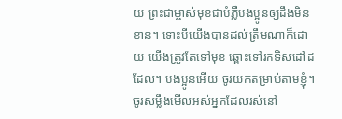យ ព្រះជាម្ចាស់មុខជាបំភ្លឺបងប្អូនឲ្យដឹងមិនខាន។ ទោះបីយើងបានដល់ត្រឹមណាក៏ដោយ យើងត្រូវតែទៅមុខ ឆ្ពោះទៅរកទិសដៅដដែល។ បងប្អូនអើយ ចូរយកតម្រាប់តាមខ្ញុំ។ ចូរសម្លឹងមើលអស់អ្នកដែលរស់នៅ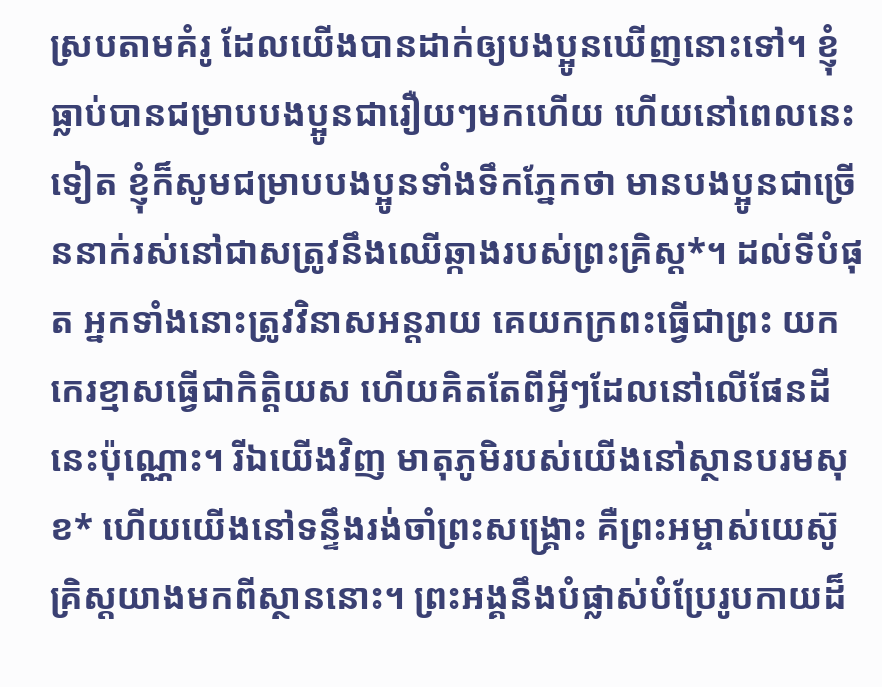ស្របតាមគំរូ ដែលយើងបានដាក់ឲ្យបងប្អូនឃើញនោះទៅ។ ខ្ញុំធ្លាប់បានជម្រាបបងប្អូនជារឿយៗមកហើយ ហើយនៅពេលនេះទៀត ខ្ញុំក៏សូមជម្រាបបងប្អូនទាំងទឹកភ្នែកថា មានបងប្អូនជាច្រើននាក់រស់នៅជាសត្រូវនឹងឈើឆ្កាងរបស់ព្រះគ្រិស្ត*។ ដល់ទីបំផុត អ្នកទាំងនោះត្រូវវិនាសអន្តរាយ គេយកក្រពះធ្វើជាព្រះ យកកេរខ្មាសធ្វើជាកិត្តិយស ហើយគិតតែពីអ្វីៗដែលនៅលើផែនដីនេះប៉ុណ្ណោះ។ រីឯយើងវិញ មាតុភូមិរបស់យើងនៅស្ថានបរមសុខ* ហើយយើងនៅទន្ទឹងរង់ចាំព្រះសង្គ្រោះ គឺព្រះអម្ចាស់យេស៊ូគ្រិស្តយាងមកពីស្ថាននោះ។ ព្រះអង្គនឹងបំផ្លាស់បំប្រែរូបកាយដ៏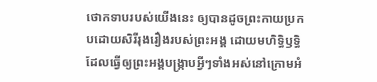ថោកទាបរបស់យើងនេះ ឲ្យបានដូចព្រះកាយប្រកបដោយសិរីរុងរឿងរបស់ព្រះអង្គ ដោយមហិទ្ធិឫទ្ធិ ដែលធ្វើឲ្យព្រះអង្គបង្ក្រាបអ្វីៗទាំងអស់នៅក្រោមអំ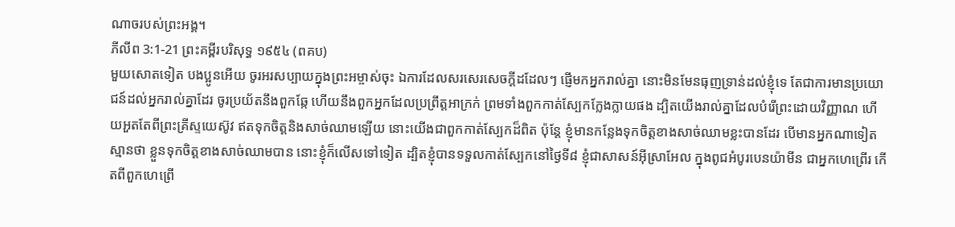ណាចរបស់ព្រះអង្គ។
ភីលីព 3:1-21 ព្រះគម្ពីរបរិសុទ្ធ ១៩៥៤ (ពគប)
មួយសោតទៀត បងប្អូនអើយ ចូរអរសប្បាយក្នុងព្រះអម្ចាស់ចុះ ឯការដែលសរសេរសេចក្ដីដដែលៗ ផ្ញើមកអ្នករាល់គ្នា នោះមិនមែនធុញទ្រាន់ដល់ខ្ញុំទេ តែជាការមានប្រយោជន៍ដល់អ្នករាល់គ្នាដែរ ចូរប្រយ័តនឹងពួកឆ្កែ ហើយនឹងពួកអ្នកដែលប្រព្រឹត្តអាក្រក់ ព្រមទាំងពួកកាត់ស្បែកក្លែងក្លាយផង ដ្បិតយើងរាល់គ្នាដែលបំរើព្រះដោយវិញ្ញាណ ហើយអួតតែពីព្រះគ្រីស្ទយេស៊ូវ ឥតទុកចិត្តនិងសាច់ឈាមឡើយ នោះយើងជាពួកកាត់ស្បែកដ៏ពិត ប៉ុន្តែ ខ្ញុំមានកន្លែងទុកចិត្តខាងសាច់ឈាមខ្លះបានដែរ បើមានអ្នកណាទៀតស្មានថា ខ្លួនទុកចិត្តខាងសាច់ឈាមបាន នោះខ្ញុំក៏លើសទៅទៀត ដ្បិតខ្ញុំបានទទួលកាត់ស្បែកនៅថ្ងៃទី៨ ខ្ញុំជាសាសន៍អ៊ីស្រាអែល ក្នុងពូជអំបូរបេនយ៉ាមីន ជាអ្នកហេព្រើរ កើតពីពួកហេព្រើ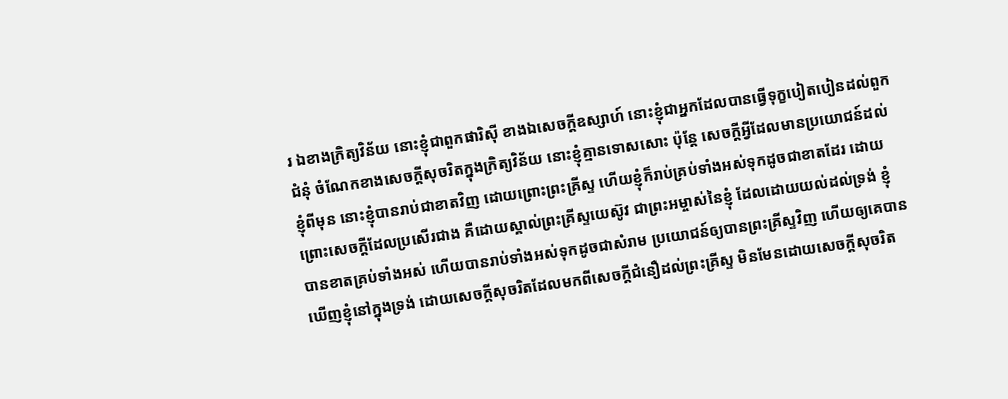រ ឯខាងក្រិត្យវិន័យ នោះខ្ញុំជាពួកផារិស៊ី ខាងឯសេចក្ដីឧស្សាហ៍ នោះខ្ញុំជាអ្នកដែលបានធ្វើទុក្ខបៀតបៀនដល់ពួកជំនុំ ចំណែកខាងសេចក្ដីសុចរិតក្នុងក្រិត្យវិន័យ នោះខ្ញុំគ្មានទោសសោះ ប៉ុន្តែ សេចក្ដីអ្វីដែលមានប្រយោជន៍ដល់ខ្ញុំពីមុន នោះខ្ញុំបានរាប់ជាខាតវិញ ដោយព្រោះព្រះគ្រីស្ទ ហើយខ្ញុំក៏រាប់គ្រប់ទាំងអស់ទុកដូចជាខាតដែរ ដោយព្រោះសេចក្ដីដែលប្រសើរជាង គឺដោយស្គាល់ព្រះគ្រីស្ទយេស៊ូវ ជាព្រះអម្ចាស់នៃខ្ញុំ ដែលដោយយល់ដល់ទ្រង់ ខ្ញុំបានខាតគ្រប់ទាំងអស់ ហើយបានរាប់ទាំងអស់ទុកដូចជាសំរាម ប្រយោជន៍ឲ្យបានព្រះគ្រីស្ទវិញ ហើយឲ្យគេបានឃើញខ្ញុំនៅក្នុងទ្រង់ ដោយសេចក្ដីសុចរិតដែលមកពីសេចក្ដីជំនឿដល់ព្រះគ្រីស្ទ មិនមែនដោយសេចក្ដីសុចរិត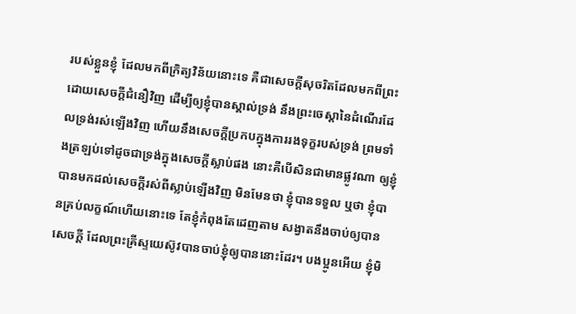របស់ខ្លួនខ្ញុំ ដែលមកពីក្រិត្យវិន័យនោះទេ គឺជាសេចក្ដីសុចរិតដែលមកពីព្រះ ដោយសេចក្ដីជំនឿវិញ ដើម្បីឲ្យខ្ញុំបានស្គាល់ទ្រង់ នឹងព្រះចេស្តានៃដំណើរដែលទ្រង់រស់ឡើងវិញ ហើយនឹងសេចក្ដីប្រកបក្នុងការរងទុក្ខរបស់ទ្រង់ ព្រមទាំងត្រឡប់ទៅដូចជាទ្រង់ក្នុងសេចក្ដីស្លាប់ផង នោះគឺបើសិនជាមានផ្លូវណា ឲ្យខ្ញុំបានមកដល់សេចក្ដីរស់ពីស្លាប់ឡើងវិញ មិនមែនថា ខ្ញុំបានទទួល ឬថា ខ្ញុំបានគ្រប់លក្ខណ៍ហើយនោះទេ តែខ្ញុំកំពុងតែដេញតាម សង្វាតនឹងចាប់ឲ្យបានសេចក្ដី ដែលព្រះគ្រីស្ទយេស៊ូវបានចាប់ខ្ញុំឲ្យបាននោះដែរ។ បងប្អូនអើយ ខ្ញុំមិ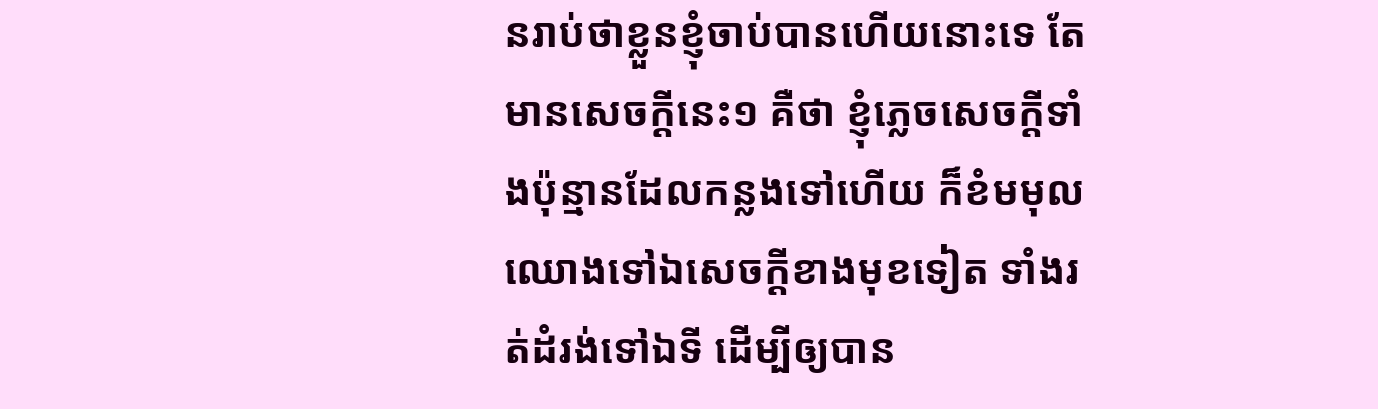នរាប់ថាខ្លួនខ្ញុំចាប់បានហើយនោះទេ តែមានសេចក្ដីនេះ១ គឺថា ខ្ញុំភ្លេចសេចក្ដីទាំងប៉ុន្មានដែលកន្លងទៅហើយ ក៏ខំមមុលឈោងទៅឯសេចក្ដីខាងមុខទៀត ទាំងរត់ដំរង់ទៅឯទី ដើម្បីឲ្យបាន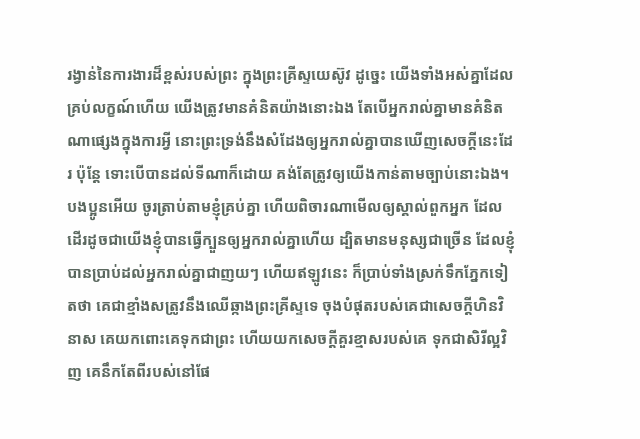រង្វាន់នៃការងារដ៏ខ្ពស់របស់ព្រះ ក្នុងព្រះគ្រីស្ទយេស៊ូវ ដូច្នេះ យើងទាំងអស់គ្នាដែលគ្រប់លក្ខណ៍ហើយ យើងត្រូវមានគំនិតយ៉ាងនោះឯង តែបើអ្នករាល់គ្នាមានគំនិតណាផ្សេងក្នុងការអ្វី នោះព្រះទ្រង់នឹងសំដែងឲ្យអ្នករាល់គ្នាបានឃើញសេចក្ដីនេះដែរ ប៉ុន្តែ ទោះបើបានដល់ទីណាក៏ដោយ គង់តែត្រូវឲ្យយើងកាន់តាមច្បាប់នោះឯង។ បងប្អូនអើយ ចូរត្រាប់តាមខ្ញុំគ្រប់គ្នា ហើយពិចារណាមើលឲ្យស្គាល់ពួកអ្នក ដែលដើរដូចជាយើងខ្ញុំបានធ្វើក្បួនឲ្យអ្នករាល់គ្នាហើយ ដ្បិតមានមនុស្សជាច្រើន ដែលខ្ញុំបានប្រាប់ដល់អ្នករាល់គ្នាជាញយៗ ហើយឥឡូវនេះ ក៏ប្រាប់ទាំងស្រក់ទឹកភ្នែកទៀតថា គេជាខ្មាំងសត្រូវនឹងឈើឆ្កាងព្រះគ្រីស្ទទេ ចុងបំផុតរបស់គេជាសេចក្ដីហិនវិនាស គេយកពោះគេទុកជាព្រះ ហើយយកសេចក្ដីគួរខ្មាសរបស់គេ ទុកជាសិរីល្អវិញ គេនឹកតែពីរបស់នៅផែ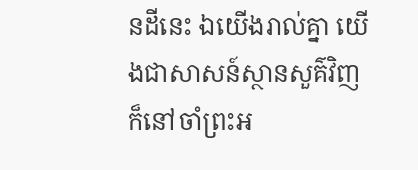នដីនេះ ឯយើងរាល់គ្នា យើងជាសាសន៍ស្ថានសួគ៌វិញ ក៏នៅចាំព្រះអ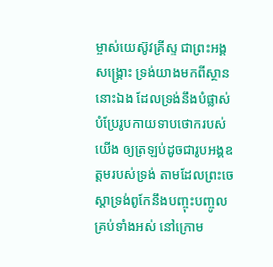ម្ចាស់យេស៊ូវគ្រីស្ទ ជាព្រះអង្គសង្គ្រោះ ទ្រង់យាងមកពីស្ថាននោះឯង ដែលទ្រង់នឹងបំផ្លាស់បំប្រែរូបកាយទាបថោករបស់យើង ឲ្យត្រឡប់ដូចជារូបអង្គឧត្តមរបស់ទ្រង់ តាមដែលព្រះចេស្តាទ្រង់ពូកែនឹងបញ្ចុះបញ្ចូលគ្រប់ទាំងអស់ នៅក្រោម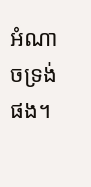អំណាចទ្រង់ផង។